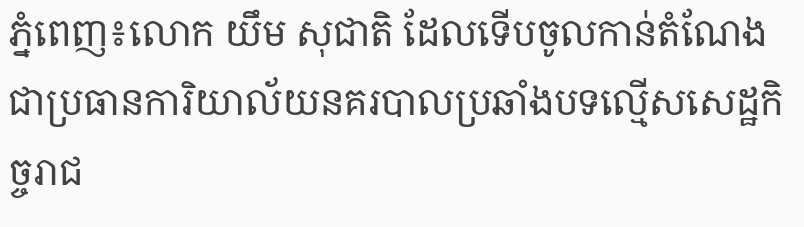ភ្នំពេញ៖លោក យឹម សុជាតិ ដែលទើបចូលកាន់តំណែងជាប្រធានការិយាល័យនគរបាលប្រឆាំងបទល្មើសសេដ្ឋកិច្ចរាជ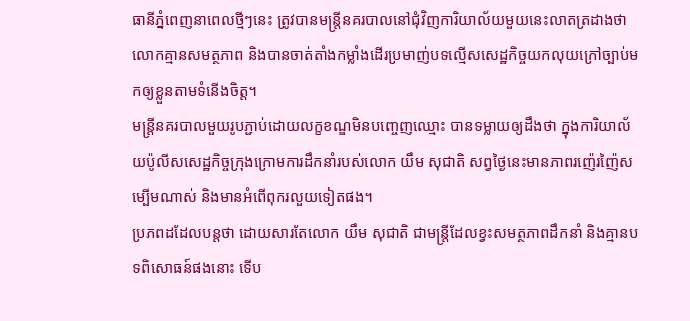ធានីភ្នំពេញនាពេលថ្មីៗនេះ ត្រូវបានមន្ត្រីនគរបាលនៅជុំវិញការិយាល័យមួយនេះលាតត្រដាងថា លោកគ្មានសមត្ថភាព និងបានចាត់តាំងកម្លាំងដើរប្រមាញ់បទល្មើសសេដ្ឋកិច្ចយកលុយក្រៅច្បាប់មកឲ្យខ្លួនតាមទំនើងចិត្ត។
មន្ត្រីនគរបាលមួយរូបភ្ជាប់ដោយលក្ខខណ្ឌមិនបញ្ចេញឈ្មោះ បានទម្លាយឲ្យដឹងថា ក្នុងការិយាល័យប៉ូលីសសេដ្ឋកិច្ចក្រុងក្រោមការដឹកនាំរបស់លោក យឹម សុជាតិ សព្វថ្ងៃនេះមានភាពរញ៉េរញ៉ៃសម្បើមណាស់ និងមានអំពើពុករលួយទៀតផង។
ប្រភពដដែលបន្តថា ដោយសារតែលោក យឹម សុជាតិ ជាមន្ត្រីដែលខ្វះសមត្ថភាពដឹកនាំ និងគ្មានបទពិសោធន៍ផងនោះ ទើប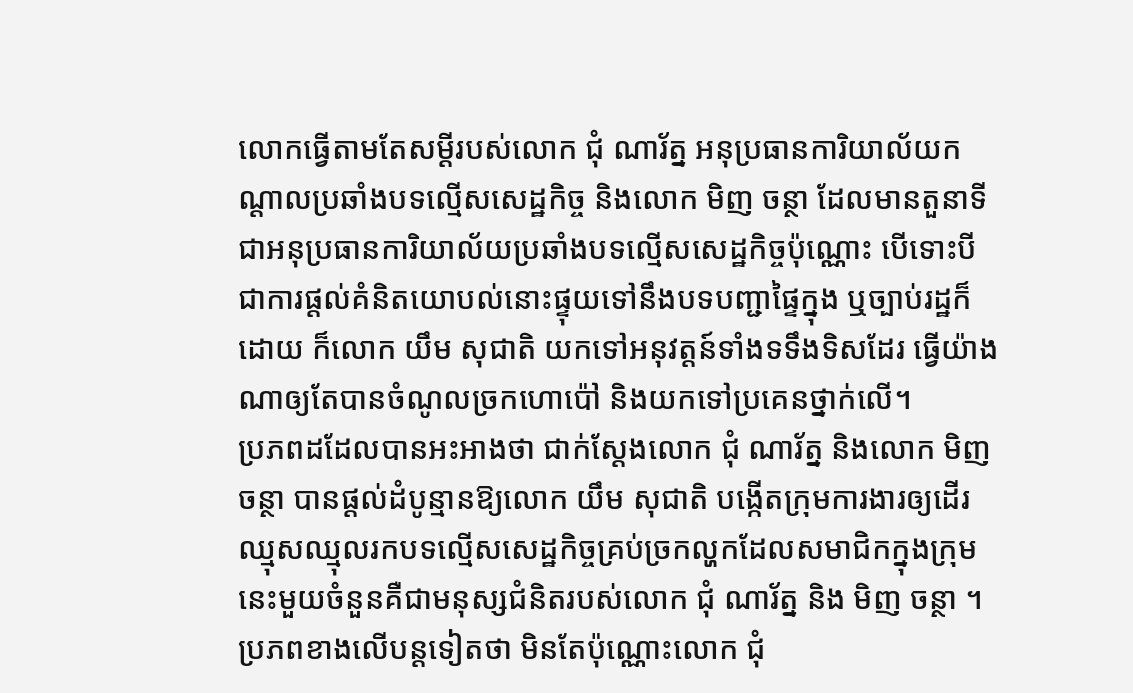លោកធ្វើតាមតែសម្តីរបស់លោក ជុំ ណារ័ត្ន អនុប្រធានការិយាល័យកណ្តាលប្រឆាំងបទល្មើសសេដ្ឋកិច្ច និងលោក មិញ ចន្ថា ដែលមានតួនាទីជាអនុប្រធានការិយាល័យប្រឆាំងបទល្មើសសេដ្ឋកិច្ចប៉ុណ្ណោះ បើទោះបីជាការផ្តល់គំនិតយោបល់នោះផ្ទុយទៅនឹងបទបញ្ជាផ្ទៃក្នុង ឬច្បាប់រដ្ឋក៏ដោយ ក៏លោក យឹម សុជាតិ យកទៅអនុវត្តន៍ទាំងទទឹងទិសដែរ ធ្វើយ៉ាងណាឲ្យតែបានចំណូលច្រកហោប៉ៅ និងយកទៅប្រគេនថ្នាក់លើ។
ប្រភពដដែលបានអះអាងថា ជាក់ស្តែងលោក ជុំ ណារ័ត្ន និងលោក មិញ ចន្ថា បានផ្តល់ដំបូន្មានឱ្យលោក យឹម សុជាតិ បង្កើតក្រុមការងារឲ្យដើរឈ្មុសឈ្មុលរកបទល្មើសសេដ្ឋកិច្ចគ្រប់ច្រកល្ហកដែលសមាជិកក្នុងក្រុមនេះមួយចំនួនគឺជាមនុស្សជំនិតរបស់លោក ជុំ ណារ័ត្ន និង មិញ ចន្ថា ។
ប្រភពខាងលើបន្តទៀតថា មិនតែប៉ុណ្ណោះលោក ជុំ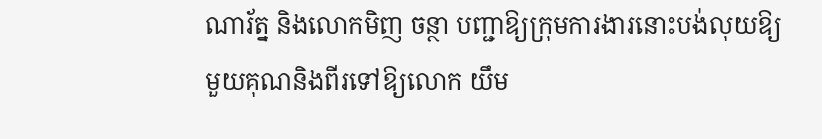ណារ័ត្ន និងលោកមិញ ចន្ថា បញ្ជាឱ្យក្រុមការងារនោះបង់លុយឱ្យមួយគុណនិងពីរទៅឱ្យលោក យឹម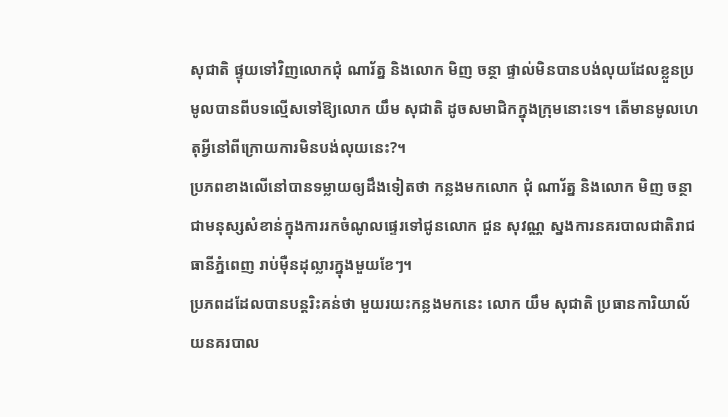សុជាតិ ផ្ទុយទៅវិញលោកជុំ ណារ័ត្ន និងលោក មិញ ចន្ថា ផ្ទាល់មិនបានបង់លុយដែលខ្លួនប្រមូលបានពីបទល្មើសទៅឱ្យលោក យឹម សុជាតិ ដូចសមាជិកក្នុងក្រុមនោះទេ។ តើមានមូលហេតុអ្វីនៅពីក្រោយការមិនបង់លុយនេះ?។
ប្រភពខាងលើនៅបានទម្លាយឲ្យដឹងទៀតថា កន្លងមកលោក ជុំ ណារ័ត្ន និងលោក មិញ ចន្ថា ជាមនុស្សសំខាន់ក្នុងការរកចំណូលផ្ទេរទៅជូនលោក ជួន សុវណ្ណ ស្នងការនគរបាលជាតិរាជធានីភ្នំពេញ រាប់ម៉ឺនដុល្លារក្នុងមួយខែៗ។
ប្រភពដដែលបានបន្តរិះគន់ថា មួយរយះកន្លងមកនេះ លោក យឹម សុជាតិ ប្រធានការិយាល័យនគរបាល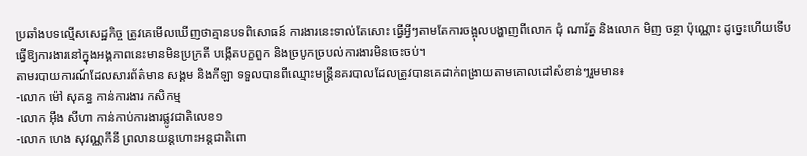ប្រឆាំងបទល្មើសសេដ្ឋកិច្ច ត្រូវគេមើលឃើញថាគ្មានបទពិសោធន៍ ការងារនេះទាល់តែសោះ ធ្វើអ្វីៗតាមតែការចង្អុលបង្ហាញពីលោក ជុំ ណារ័ត្ន និងលោក មិញ ចន្ថា ប៉ុណ្ណោះ ដូច្នេះហើយទើបធ្វើឱ្យការងារនៅក្នុងអង្គភាពនេះមានមិនប្រក្រតី បង្កើតបក្ខពួក និងច្របូកច្របល់ការងារមិនចេះចប់។
តាមរបាយការណ៍ដែលសារព័ត៌មាន សង្គម និងកីឡា ទទួលបានពីឈ្មោះមន្ត្រីនគរបាលដែលត្រូវបានគេដាក់ពង្រាយតាមគោលដៅសំខាន់ៗរួមមាន៖
-លោក ម៉ៅ សុគន្ធ កាន់ការងារ កសិកម្ម
-លោក អ៊ឹង សីហា កាន់កាប់ការងារផ្លូវជាតិលេខ១
-លោក ហេង សុវណ្ណកីនី ព្រលានយន្តហោះអន្តជាតិពោ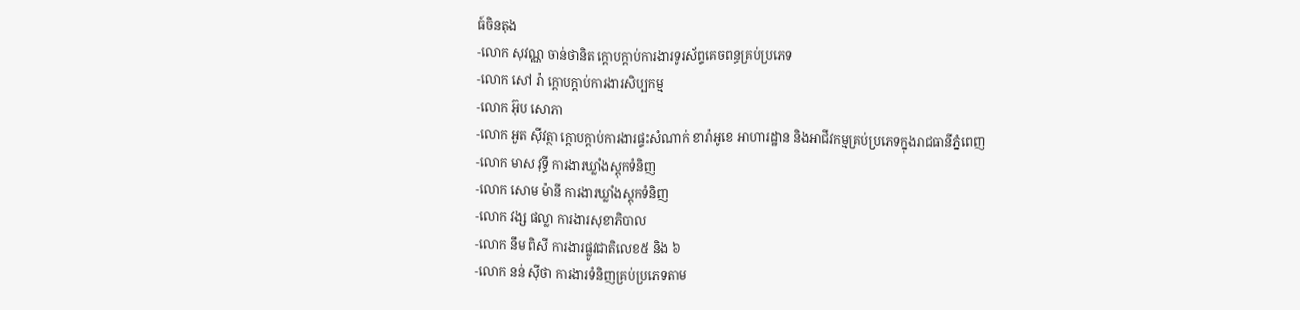ធ៍ចិនតុង
-លោក សុវណ្ណ ចាន់ថានិត ក្តោបក្តាប់ការងារទូរស័ព្ទគេចពន្ធគ្រប់ប្រភេទ
-លោក សៅ រ៉ា ក្តោបក្តាប់ការងារសិប្បកម្ម
-លោក អ៊ុប សោភា
-លោក អួត ស៊ីវត្ថា ក្តោបក្តាប់ការងារផ្ទះសំណាក់ ខារ៉ាអូខេ អាហារដ្ឋាន និងអាជីវកម្មគ្រប់ប្រភេទក្នុងរាជធានីភ្នំពេញ
-លោក មាស វុទ្ធី ការងារឃ្លាំងស្តុកទំនិញ
-លោក សោម ម៉ានី ការងារឃ្លាំងស្តុកទំនិញ
-លោក វង្ស ផល្លា ការងារសុខាភិបាល
-លោក នឹម ពិសី ការងារផ្លូវជាតិលេខ៥ និង ៦
-លោក នន់ ស៊ីថា ការងារទំនិញគ្រប់ប្រភេទតាម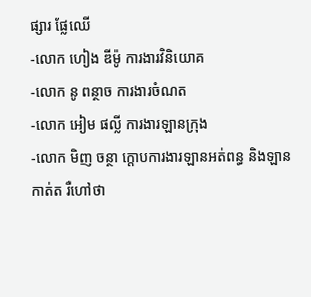ផ្សារ ផ្លែឈើ
-លោក ហៀង ឌីម៉ូ ការងារវិនិយោគ
-លោក នូ ពន្ថាច ការងារចំណត
-លោក អៀម ផល្លី ការងារឡានក្រុង
-លោក មិញ ចន្ថា ក្តោបការងារឡានអត់ពន្ធ និងឡានកាត់ត រឺហៅថា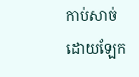កាប់សាច់
ដោយឡែក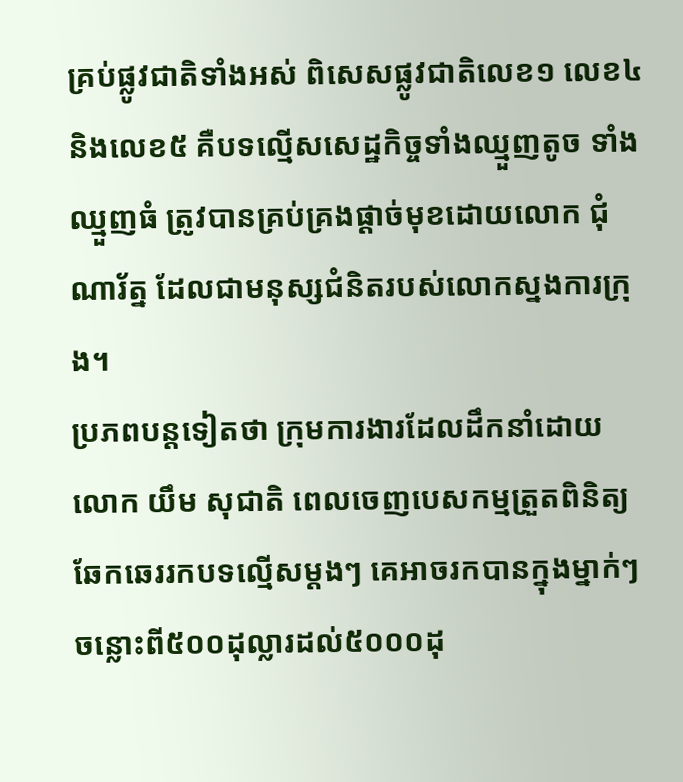គ្រប់ផ្លូវជាតិទាំងអស់ ពិសេសផ្លូវជាតិលេខ១ លេខ៤ និងលេខ៥ គឺបទល្មើសសេដ្ឋកិច្ចទាំងឈ្មួញតូច ទាំងឈ្មួញធំ ត្រូវបានគ្រប់គ្រងផ្តាច់មុខដោយលោក ជុំ ណារ័ត្ន ដែលជាមនុស្សជំនិតរបស់លោកស្នងការក្រុង។
ប្រភពបន្តទៀតថា ក្រុមការងារដែលដឹកនាំដោយលោក យឹម សុជាតិ ពេលចេញបេសកម្មត្រួតពិនិត្យឆែកឆេររកបទល្មើសម្តងៗ គេអាចរកបានក្នុងម្នាក់ៗចន្លោះពី៥០០ដុល្លារដល់៥០០០ដុ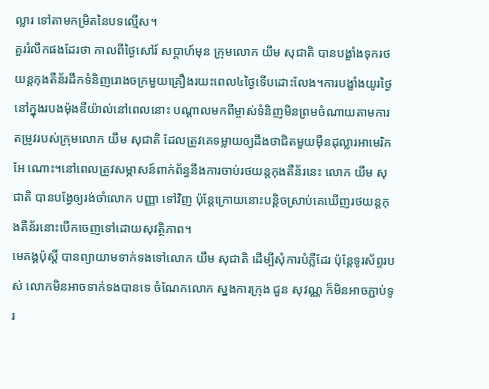ល្លារ ទៅតាមកម្រិតនៃបទល្មើស។
គួររំលឹកផងដែរថា កាលពីថ្ងៃសៅរ៍ សប្តាហ៍មុន ក្រុមលោក យឹម សុជាតិ បានបង្ខាំងទុករថយន្តកុងតឺន័រដឹកទំនិញរោងចក្រមួយគ្រឿងរយះពេល៤ថ្ងៃទើបដោះលែង។ការបង្ខាំងយូរថ្ងៃនៅក្នុងរបងម៉ុងឌីយ៉ាល់នៅពេលនោះ បណ្តាលមកពីម្ចាស់ទំនិញមិនព្រមចំណាយតាមការតម្រូវរបស់ក្រុមលោក យឹម សុជាតិ ដែលត្រូវគេទម្លាយឲ្យដឹងថាជិតមួយម៉ឺនដុល្លារអាមេរិកអែ ណោះ។នៅពេលត្រូវសម្ភាសន៍ពាក់ព័ន្ធនឹងការចាប់រថយន្តកុងតឺន័រនេះ លោក យឹម សុជាតិ បានបង្វែឲ្យរង់ចាំលោក បញ្ញា ទៅវិញ ប៉ុន្តែក្រោយនោះបន្តិចស្រាប់គេឃើញរថយន្តកុងតឺន័រនោះបើកចេញទៅដោយសុវត្ថិភាព។
មេគង្គប៉ុស្តិ៍ បានព្យាយាមទាក់ទងទៅលោក យឹម សុជាតិ ដើម្បីសុំការបំភ្លឺដែរ ប៉ុន្តែទូរស័ព្ទរបស់ លោកមិនអាចទាក់ទងបានទេ ចំណែកលោក ស្នងការក្រុង ជួន សុវណ្ណ ក៏មិនអាចភ្ជាប់ទូរ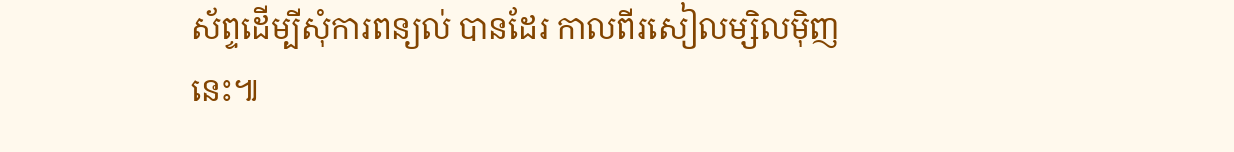ស័ព្ទដើម្បីសុំការពន្យល់ បានដែរ កាលពីរសៀលម្សិលម៉ិញនេះ៕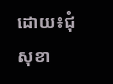ដោយ៖ជុំ សុខា